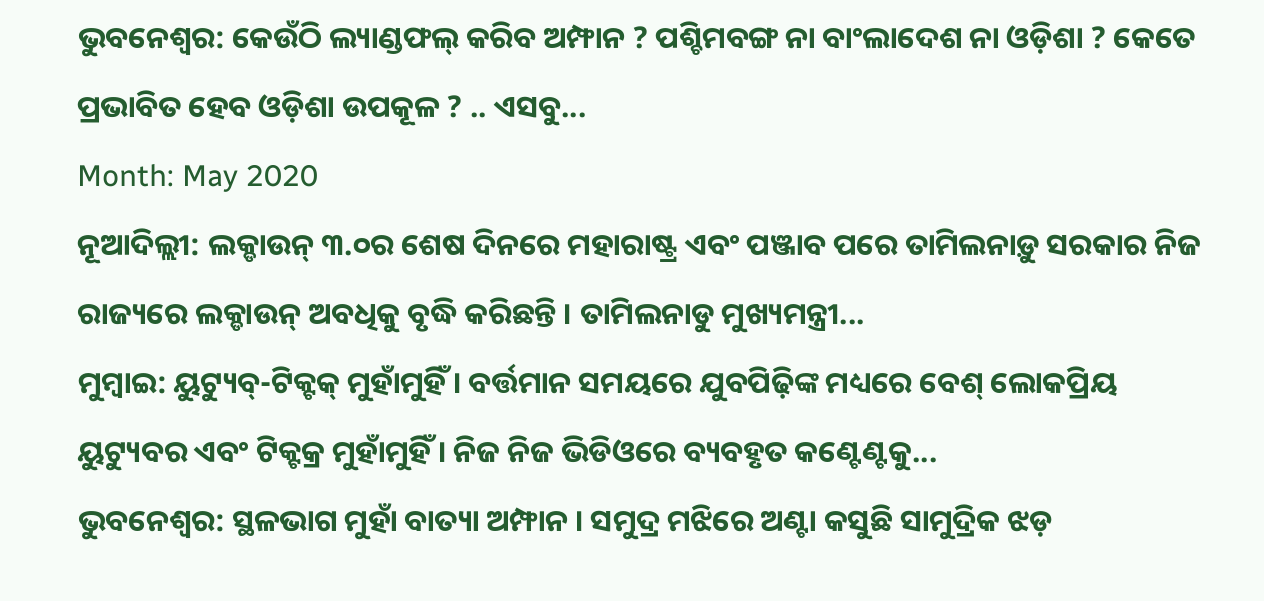ଭୁବନେଶ୍ୱର: କେଉଁଠି ଲ୍ୟାଣ୍ଡଫଲ୍ କରିବ ଅମ୍ଫାନ ? ପଶ୍ଚିମବଙ୍ଗ ନା ବାଂଲାଦେଶ ନା ଓଡ଼ିଶା ? କେତେ ପ୍ରଭାବିତ ହେବ ଓଡ଼ିଶା ଉପକୂଳ ? .. ଏସବୁ...
Month: May 2020
ନୂଆଦିଲ୍ଲୀ: ଲକ୍ଡାଉନ୍ ୩.୦ର ଶେଷ ଦିନରେ ମହାରାଷ୍ଟ୍ର ଏବଂ ପଞ୍ଜାବ ପରେ ତାମିଲନାଡ଼ୁ ସରକାର ନିଜ ରାଜ୍ୟରେ ଲକ୍ଡାଉନ୍ ଅବଧିକୁ ବୃଦ୍ଧି କରିଛନ୍ତି । ତାମିଲନାଡୁ ମୁଖ୍ୟମନ୍ତ୍ରୀ...
ମୁମ୍ବାଇ: ୟୁଟ୍ୟୁବ୍-ଟିକ୍ଟକ୍ ମୁହାଁମୁହିଁ । ବର୍ତ୍ତମାନ ସମୟରେ ଯୁବପିଢ଼ିଙ୍କ ମଧ୍ୟରେ ବେଶ୍ ଲୋକପ୍ରିୟ ୟୁଟ୍ୟୁବର ଏବଂ ଟିକ୍ଟକ୍ର ମୁହାଁମୁହିଁ । ନିଜ ନିଜ ଭିଡିଓରେ ବ୍ୟବହୃତ କଣ୍ଟେଣ୍ଟକୁ...
ଭୁବନେଶ୍ୱର: ସ୍ଥଳଭାଗ ମୁହାଁ ବାତ୍ୟା ଅମ୍ଫାନ । ସମୁଦ୍ର ମଝିରେ ଅଣ୍ଟା କସୁଛି ସାମୁଦ୍ରିକ ଝଡ଼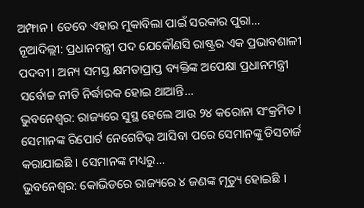ଅମ୍ଫାନ । ତେବେ ଏହାର ମୁକାବିଲା ପାଇଁ ସରକାର ପୁରା...
ନୂଆଦିଲ୍ଲୀ: ପ୍ରଧାନମନ୍ତ୍ରୀ ପଦ ଯେକୌଣସି ରାଷ୍ଟ୍ରର ଏକ ପ୍ରଭାବଶାଳୀ ପଦବୀ । ଅନ୍ୟ ସମସ୍ତ କ୍ଷମତାପ୍ରାପ୍ତ ବ୍ୟକ୍ତିଙ୍କ ଅପେକ୍ଷା ପ୍ରଧାନମନ୍ତ୍ରୀ ସର୍ବୋଚ୍ଚ ନୀତି ନିର୍ଦ୍ଧାରକ ହୋଇ ଥାଆନ୍ତି...
ଭୁବନେଶ୍ୱର: ରାଜ୍ୟରେ ସୁସ୍ଥ ହେଲେ ଆଉ ୨୪ କରୋନା ସଂକ୍ରମିତ । ସେମାନଙ୍କ ରିପୋର୍ଟ ନେଗେଟିଭ୍ ଆସିବା ପରେ ସେମାନଙ୍କୁ ଡିସଚାର୍ଜ କରାଯାଇଛି । ସେମାନଙ୍କ ମଧ୍ୟରୁ...
ଭୁବନେଶ୍ୱର: କୋଭିଡରେ ରାଜ୍ୟରେ ୪ ଜଣଙ୍କ ମୃତ୍ୟୁ ହୋଇଛି ।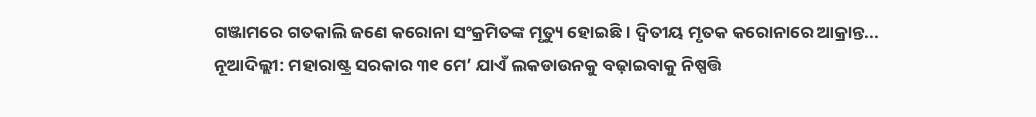ଗଞ୍ଜାମରେ ଗତକାଲି ଜଣେ କରୋନା ସଂକ୍ରମିତଙ୍କ ମୃତ୍ୟୁ ହୋଇଛି । ଦ୍ୱିତୀୟ ମୃତକ କରୋନାରେ ଆକ୍ରାନ୍ତ...
ନୂଆଦିଲ୍ଲୀ: ମହାରାଷ୍ଟ୍ର ସରକାର ୩୧ ମେ’ ଯାଏଁ ଲକଡାଉନକୁ ବଢ଼ାଇବାକୁ ନିଷ୍ପତ୍ତି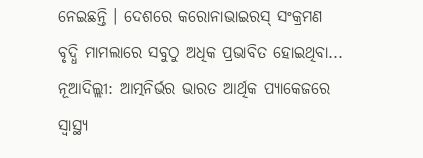ନେଇଛନ୍ତି । ଦେଶରେ କରୋନାଭାଇରସ୍ ସଂକ୍ରମଣ ବୃଦ୍ଧି ମାମଲାରେ ସବୁଠୁ ଅଧିକ ପ୍ରଭାବିତ ହୋଇଥିବା...
ନୂଆଦିଲ୍ଲୀ: ଆତ୍ମନିର୍ଭର ଭାରତ ଆର୍ଥିକ ପ୍ୟାକେଜରେ ସ୍ୱାସ୍ଥ୍ୟ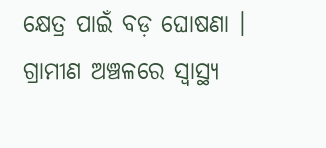କ୍ଷେତ୍ର ପାଇଁ ବଡ଼ ଘୋଷଣା । ଗ୍ରାମୀଣ ଅଞ୍ଚଳରେ ସ୍ୱାସ୍ଥ୍ୟ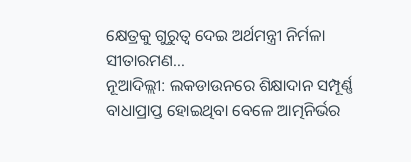କ୍ଷେତ୍ରକୁ ଗୁରୁତ୍ୱ ଦେଇ ଅର୍ଥମନ୍ତ୍ରୀ ନିର୍ମଳା ସୀତାରମଣ...
ନୂଆଦିଲ୍ଲୀ: ଲକଡାଉନରେ ଶିକ୍ଷାଦାନ ସମ୍ପୂର୍ଣ୍ଣ ବାଧାପ୍ରାପ୍ତ ହୋଇଥିବା ବେଳେ ଆତ୍ମନିର୍ଭର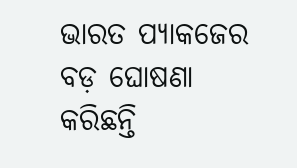ଭାରତ ପ୍ୟାକଜେର ବଡ଼ ଘୋଷଣା କରିଛନ୍ତି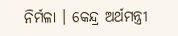ନିର୍ମଳା । କେନ୍ଦ୍ର ଅର୍ଥମନ୍ତ୍ରୀ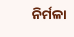ନିର୍ମଳା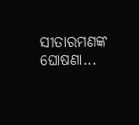ସୀତାରମଣଙ୍କ ଘୋଷଣା...